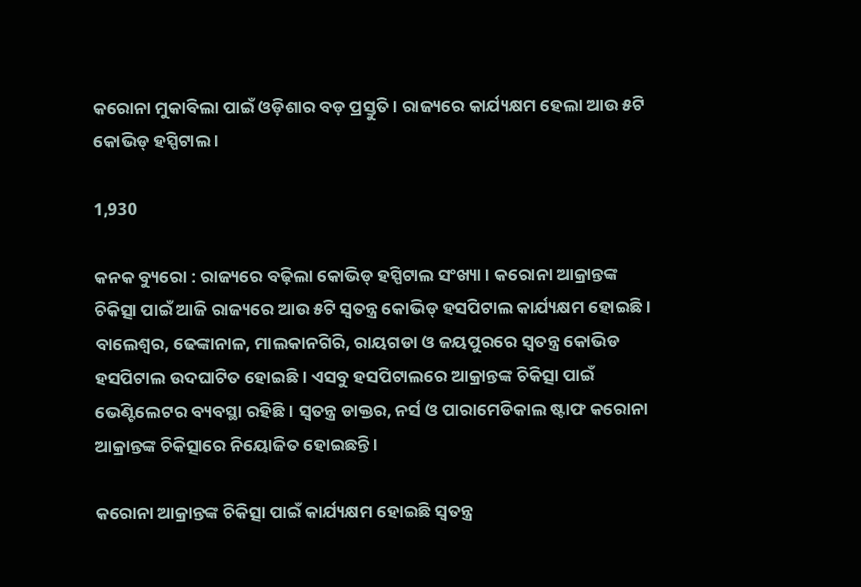କରୋନା ମୁକାବିଲା ପାଇଁ ଓଡ଼ିଶାର ବଡ଼ ପ୍ରସ୍ତୁତି । ରାଜ୍ୟରେ କାର୍ଯ୍ୟକ୍ଷମ ହେଲା ଆଉ ୫ଟି କୋଭିଡ୍ ହସ୍ପିଟାଲ ।

1,930

କନକ ବ୍ୟୁରୋ : ରାଜ୍ୟରେ ବଢ଼ିଲା କୋଭିଡ୍ ହସ୍ପିଟାଲ ସଂଖ୍ୟା । କରୋନା ଆକ୍ରାନ୍ତଙ୍କ ଚିକିତ୍ସା ପାଇଁ ଆଜି ରାଜ୍ୟରେ ଆଉ ୫ଟି ସ୍ୱତନ୍ତ୍ର କୋଭିଡ୍ ହସପିଟାଲ କାର୍ଯ୍ୟକ୍ଷମ ହୋଇଛି । ବାଲେଶ୍ୱର, ଢେଙ୍କାନାଳ, ମାଲକାନଗିରି, ରାୟଗଡା ଓ ଜୟପୁରରେ ସ୍ୱତନ୍ତ୍ର କୋଭିଡ ହସପିଟାଲ ଉଦଘାଟିତ ହୋଇଛି । ଏସବୁ ହସପିଟାଲରେ ଆକ୍ରାନ୍ତଙ୍କ ଚିକିତ୍ସା ପାଇଁ ଭେଣ୍ଟିଲେଟର ବ୍ୟବସ୍ଥା ରହିଛି । ସ୍ୱତନ୍ତ୍ର ଡାକ୍ତର, ନର୍ସ ଓ ପାରାମେଡିକାଲ ଷ୍ଟାଫ କରୋନା ଆକ୍ରାନ୍ତଙ୍କ ଚିକିତ୍ସାରେ ନିୟୋଜିତ ହୋଇଛନ୍ତି ।

କରୋନା ଆକ୍ରାନ୍ତଙ୍କ ଚିକିତ୍ସା ପାଇଁ କାର୍ଯ୍ୟକ୍ଷମ ହୋଇଛି ସ୍ୱତନ୍ତ୍ର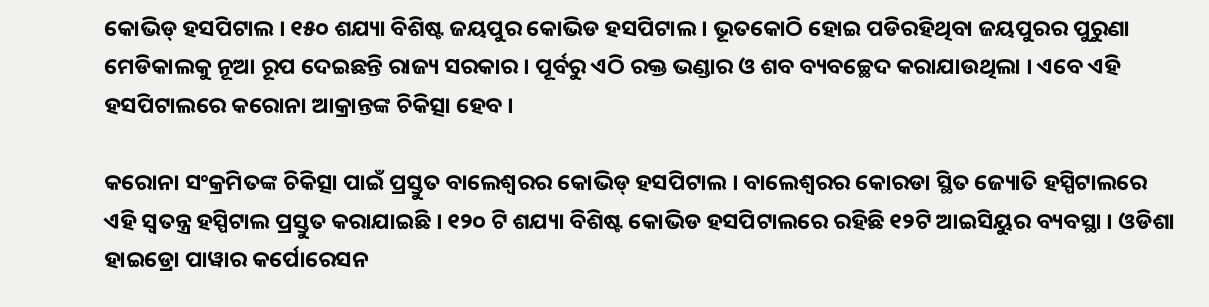କୋଭିଡ୍ ହସପିଟାଲ । ୧୫୦ ଶଯ୍ୟା ବିଶିଷ୍ଟ ଜୟପୁର କୋଭିଡ ହସପିଟାଲ । ଭୂତକୋଠି ହୋଇ ପଡିରହିଥିବା ଜୟପୁରର ପୁରୁଣା ମେଡିକାଲକୁ ନୂଆ ରୂପ ଦେଇଛନ୍ତି ରାଜ୍ୟ ସରକାର । ପୂର୍ବରୁ ଏଠି ରକ୍ତ ଭଣ୍ଡାର ଓ ଶବ ବ୍ୟବଚ୍ଛେଦ କରାଯାଉଥିଲା । ଏବେ ଏହି ହସପିଟାଲରେ କରୋନା ଆକ୍ରାନ୍ତଙ୍କ ଚିକିତ୍ସା ହେବ ।

କରୋନା ସଂକ୍ରମିତଙ୍କ ଚିକିତ୍ସା ପାଇଁ ପ୍ରସ୍ତୁତ ବାଲେଶ୍ୱରର କୋଭିଡ୍ ହସପିଟାଲ । ବାଲେଶ୍ୱରର କୋରଡା ସ୍ଥିତ ଜ୍ୟୋତି ହସ୍ପିଟାଲରେ ଏହି ସ୍ୱତନ୍ତ୍ର ହସ୍ପିଟାଲ ପ୍ରସ୍ତୁତ କରାଯାଇଛି । ୧୨୦ ଟି ଶଯ୍ୟା ବିଶିଷ୍ଟ କୋଭିଡ ହସପିଟାଲରେ ରହିଛି ୧୨ଟି ଆଇସିୟୁର ବ୍ୟବସ୍ଥା । ଓଡିଶା ହାଇଡ୍ରୋ ପାୱାର କର୍ପୋରେସନ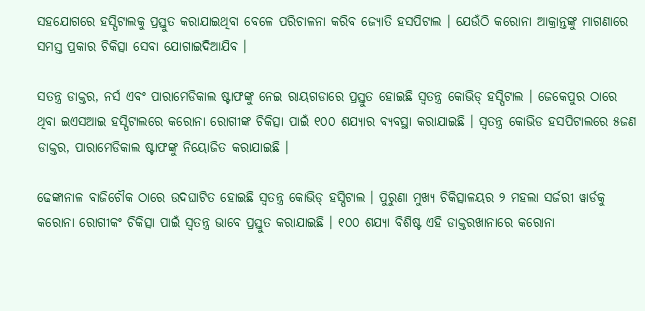ସହଯୋଗରେ ହସ୍ପିଟାଲକୁ ପ୍ରସ୍ତୁତ କରାଯାଇଥିବା ବେଳେ ପରିଚାଳନା କରିବ ଜ୍ୟୋତି ହସପିଟାଲ । ଯେଉଁଠି କରୋନା ଆକ୍ରାନ୍ତଙ୍କୁ ମାଗଣାରେ ସମସ୍ତ ପ୍ରକାର ଚିକିତ୍ସା ସେବା ଯୋଗାଇଦିଆଯିବ ।

ସତନ୍ତ୍ର ଡାକ୍ତର, ନର୍ସ ଏବଂ ପାରାମେଡିକାଲ ଷ୍ଟାଫଙ୍କୁ ନେଇ ରାୟଗଡାରେ ପ୍ରସ୍ତୁତ ହୋଇଛି ସ୍ୱତନ୍ତ୍ର କୋଭିଡ୍ ହସ୍ପିଟାଲ । ଜେକେପୁର ଠାରେ ଥିବା ଇଏସଆଇ ହସ୍ପିଟାଲରେ କରୋନା ରୋଗୀଙ୍କ ଚିକିତ୍ସା ପାଇଁ ୧୦୦ ଶଯ୍ୟାର ବ୍ୟବସ୍ଥା କରାଯାଇଛି । ସ୍ୱତନ୍ତ୍ର କୋଭିଡ ହସପିଟାଲରେ ୫ଜଣ ଡାକ୍ତର, ପାରାମେଡିକାଲ ଷ୍ଟାଫଙ୍କୁ ନିୟୋଜିତ କରାଯାଇଛି ।

ଢେଙ୍କାନାଳ ବାଜିଚୌକ ଠାରେ ଉଦଘାଟିତ ହୋଇଛି ସ୍ୱତନ୍ତ୍ର କୋଭିଡ୍ ହସ୍ପିଟାଲ । ପୁରୁଣା ମୁଖ୍ୟ ଚିକିତ୍ସାଳୟର ୨ ମହଲା ସର୍ଜରୀ ୱାର୍ଡକୁ କରୋନା ରୋଗୀକଂ ଚିକିତ୍ସା ପାଇଁ ସ୍ୱତନ୍ତ୍ର ଭାବେ ପ୍ରସ୍ତୁତ କରାଯାଇଛି । ୧୦୦ ଶଯ୍ୟା ବିଶିଷ୍ଟ ଏହି ଡାକ୍ତରଖାନାରେ କରୋନା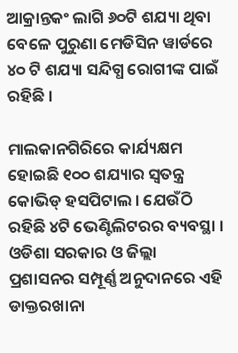ଆକ୍ରାନ୍ତକଂ ଲାଗି ୬୦ଟି ଶଯ୍ୟା ଥିବା ବେଳେ ପୁରୁଣା ମେଡିସିନ ୱାର୍ଡରେ ୪୦ ଟି ଶଯ୍ୟା ସନ୍ଦିଗ୍ଧ ରୋଗୀଙ୍କ ପାଇଁ ରହିଛି ।

ମାଲକାନଗିରିରେ କାର୍ଯ୍ୟକ୍ଷମ ହୋଇଛି ୧୦୦ ଶଯ୍ୟାର ସ୍ୱତନ୍ତ୍ର କୋଭିଡ୍ ହସପିଟାଲ । ଯେଉଁଠି ରହିଛି ୪ଟି ଭେଣ୍ଟିଲିଟରର ବ୍ୟବସ୍ଥା । ଓଡିଶା ସରକାର ଓ ଜିଲ୍ଲା ପ୍ରଶାସନର ସମ୍ପୂର୍ଣ୍ଣ ଅନୁଦାନରେ ଏହି ଡାକ୍ତରଖାନା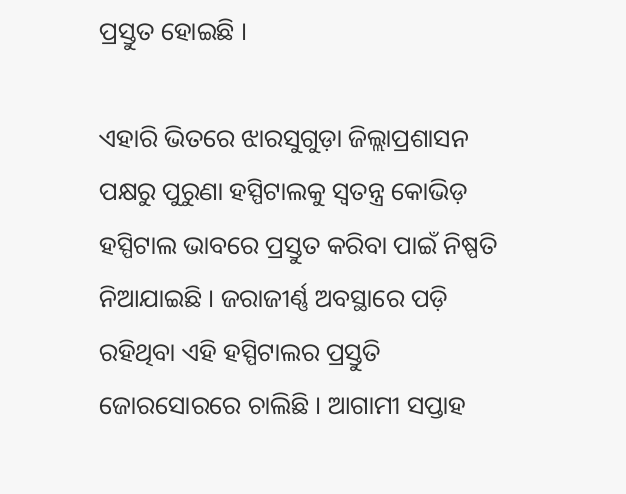ପ୍ରସ୍ତୁତ ହୋଇଛି ।

ଏହାରି ଭିତରେ ଝାରସୁଗୁଡ଼ା ଜିଲ୍ଲାପ୍ରଶାସନ ପକ୍ଷରୁ ପୁରୁଣା ହସ୍ପିଟାଲକୁ ସ୍ୱତନ୍ତ୍ର କୋଭିଡ଼ ହସ୍ପିଟାଲ ଭାବରେ ପ୍ରସ୍ତୁତ କରିବା ପାଇଁ ନିଷ୍ପତି ନିଆଯାଇଛି । ଜରାଜୀର୍ଣ୍ଣ ଅବସ୍ଥାରେ ପଡ଼ି ରହିଥିବା ଏହି ହସ୍ପିଟାଲର ପ୍ରସ୍ତୁତି ଜୋରସୋରରେ ଚାଲିଛି । ଆଗାମୀ ସପ୍ତାହ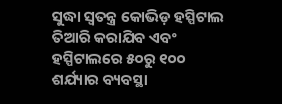ସୁଦ୍ଧା ସ୍ୱତନ୍ତ୍ର କୋଭିଡ଼ ହସ୍ପିଟାଲ ତିଆରି କରାଯିବ ଏବଂ ହସ୍ପିଟାଲରେ ୫୦ରୁ ୧୦୦ ଶର୍ଯ୍ୟାର ବ୍ୟବସ୍ଥା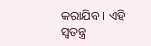କରାଯିବ । ଏହି ସ୍ୱତନ୍ତ୍ର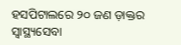ହସପିଟାଲରେ ୨୦ ଜଣ ଡ଼ାକ୍ତର ସ୍ୱାସ୍ଥ୍ୟସେବା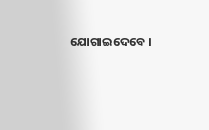ଯୋଗାଇଦେବେ ।